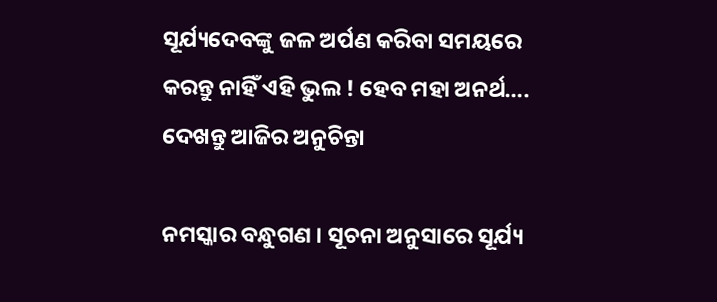ସୂର୍ଯ୍ୟଦେବଙ୍କୁ ଜଳ ଅର୍ପଣ କରିବା ସମୟରେ କରନ୍ତୁ ନାହିଁ ଏହି ଭୁଲ ! ହେବ ମହା ଅନର୍ଥ…. ଦେଖନ୍ତୁ ଆଜିର ଅନୁଚିନ୍ତା

ନମସ୍କାର ବନ୍ଧୁଗଣ । ସୂଚନା ଅନୁସାରେ ସୂର୍ଯ୍ୟ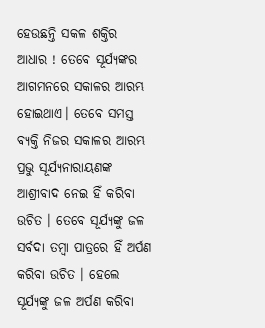ହେଉଛନ୍ତି ସକଳ ଶକ୍ତିର ଆଧାର ! ତେବେ ସୂର୍ଯ୍ୟଙ୍କର ଆଗମନରେ ସକାଳର ଆରମ୍ଭ ହୋଇଥାଏ। ତେବେ ସମସ୍ତ ବ୍ୟକ୍ତି ନିଜର ସକାଳର ଆରମ୍ଭ ପ୍ରଭୁ ସୂର୍ଯ୍ୟନାରାୟଣଙ୍କ ଆଶ୍ରୀବାଦ ନେଇ ହିଁ କରିବା ଉଚିତ । ତେବେ ସୂର୍ଯ୍ୟଙ୍କୁ ଜଳ ସର୍ବଦା ତମ୍ବା ପାତ୍ରରେ ହିଁ ଅର୍ପଣ କରିବା ଉଚିତ । ହେଲେ ସୂର୍ଯ୍ୟଙ୍କୁ ଜଳ ଅର୍ପଣ କରିବା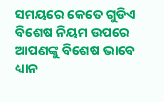ସମୟରେ କେତେ ଗୁଡିଏ ବିଶେଷ ନିୟମ ଉପରେ ଆପଣଙ୍କୁ ବିଶେଷ ଭାବେ ଧ୍ୟାନ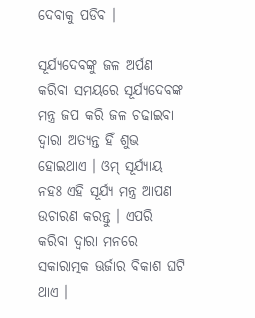ଦେବାକୁ ପଡିବ ।

ସୂର୍ଯ୍ୟଦେବଙ୍କୁ ଜଳ ଅର୍ପଣ କରିବା ସମୟରେ ସୂର୍ଯ୍ୟଦେବଙ୍କ ମନ୍ତ୍ର ଜପ କରି ଜଳ ଚଢାଇବା ଦ୍ଵାରା ଅତ୍ୟନ୍ତ ହିଁ ଶୁଭ ହୋଇଥାଏ । ଓମ୍ ସୂର୍ଯ୍ୟାୟ ନହଃ ଏହି ସୂର୍ଯ୍ୟ ମନ୍ତ୍ର ଆପଣ ଉଚାରଣ କରନ୍ତୁ । ଏପରି କରିବା ଦ୍ଵାରା ମନରେ ସକାରାତ୍ମକ ଊର୍ଜାର ବିକାଶ ଘଟି ଥାଏ ।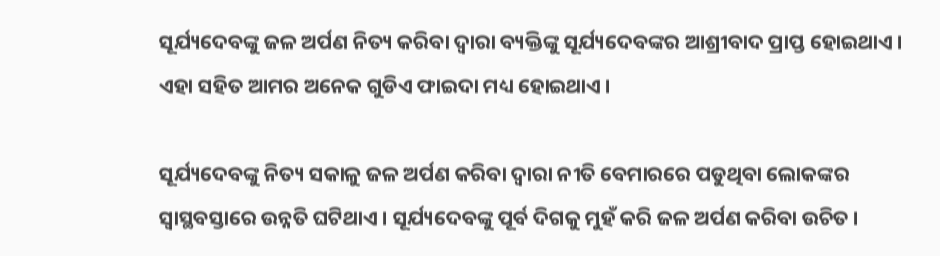ସୂର୍ଯ୍ୟଦେବଙ୍କୁ ଜଳ ଅର୍ପଣ ନିତ୍ୟ କରିବା ଦ୍ଵାରା ବ୍ୟକ୍ତିଙ୍କୁ ସୂର୍ଯ୍ୟଦେବଙ୍କର ଆଶ୍ରୀବାଦ ପ୍ରାପ୍ତ ହୋଇଥାଏ । ଏହା ସହିତ ଆମର ଅନେକ ଗୁଡିଏ ଫାଇଦା ମଧ୍ୟ ହୋଇଥାଏ ।

ସୂର୍ଯ୍ୟଦେବଙ୍କୁ ନିତ୍ୟ ସକାଳୁ ଜଳ ଅର୍ପଣ କରିବା ଦ୍ଵାରା ନୀତି ବେମାରରେ ପଡୁଥିବା ଲୋକଙ୍କର ସ୍ଵାସ୍ଥବସ୍ତାରେ ଉନ୍ନତି ଘଟିଥାଏ । ସୂର୍ଯ୍ୟଦେବଙ୍କୁ ପୂର୍ବ ଦିଗକୁ ମୁହଁ କରି ଜଳ ଅର୍ପଣ କରିବା ଉଚିତ ।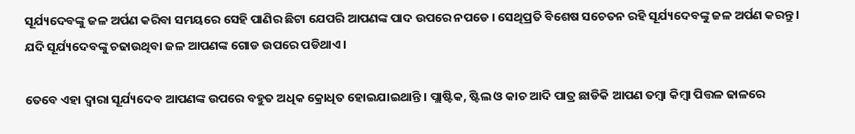ସୂର୍ଯ୍ୟଦେବଙ୍କୁ ଜଳ ଅର୍ପଣ କରିବା ସମୟରେ ସେହି ପାଣିର ଛିଟା ଯେପରି ଆପଣଙ୍କ ପାଦ ଉପରେ ନପଡେ । ସେଥିପ୍ରତି ବିଶେଷ ସଚେତନ ରହି ସୂର୍ଯ୍ୟଦେବଙ୍କୁ ଜଳ ଅର୍ପଣ କରନ୍ତୁ । ଯଦି ସୂର୍ଯ୍ୟଦେବଙ୍କୁ ଚଢାଉଥିବା ଜଳ ଆପଣଙ୍କ ଗୋଡ ଉପରେ ପଡିଥାଏ ।

ତେବେ ଏହା ଦ୍ଵାରା ସୂର୍ଯ୍ୟଦେବ ଆପଣଙ୍କ ଉପରେ ବହୁତ ଅଧିକ କ୍ରୋଧିତ ହୋଇଯାଇଥାନ୍ତି । ପ୍ଲାଷ୍ଟିକ, ଷ୍ଟିଲ ଓ କାଚ ଆଦି ପାତ୍ର ଛାଡିକି ଆପଣ ତମ୍ବା କିମ୍ବା ପିତ୍ତଳ ଢାଳରେ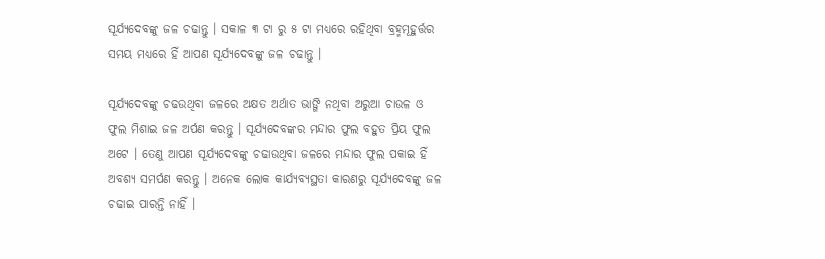ସୂର୍ଯ୍ୟଦେବଙ୍କୁ ଜଳ ଚଢାନ୍ତୁ । ସକାଳ ୩ ଟା ରୁ ୫ ଟା ମଧ୍ୟରେ ରହିଥିବା ବ୍ରହ୍ମମୂହୁର୍ତ୍ତର ସମୟ ମଧ୍ୟରେ ହିଁ ଆପଣ ସୂର୍ଯ୍ୟଦେବଙ୍କୁ ଜଳ ଚଢାନ୍ତୁ ।

ସୂର୍ଯ୍ୟଦେବଙ୍କୁ ଚଢଉଥିବା ଜଳରେ ଅକ୍ଷତ ଅର୍ଥାତ ଭାଙ୍ଗି ନଥିବା ଅରୁଆ ଚାଉଳ ଓ ଫୁଲ ମିଶାଇ ଜଳ ଅର୍ପଣ କରନ୍ତୁ । ସୂର୍ଯ୍ୟଦେବଙ୍କର ମନ୍ଦାର ଫୁଲ ବହୁତ ପ୍ରିୟ ଫୁଲ ଅଟେ । ତେଣୁ ଆପଣ ସୂର୍ଯ୍ୟଦେବଙ୍କୁ ଚଢାଉଥିବା ଜଳରେ ମନ୍ଦାର ଫୁଲ ପକାଇ ହିଁ ଅବଶ୍ୟ ସମର୍ପଣ କରନ୍ତୁ । ଅନେକ ଲୋକ କାର୍ଯ୍ୟବ୍ୟସ୍ଥତା କାରଣରୁ ସୂର୍ଯ୍ୟଦେବଙ୍କୁ ଜଳ ଚଢାଇ ପାରନ୍ତି ନାହିଁ ।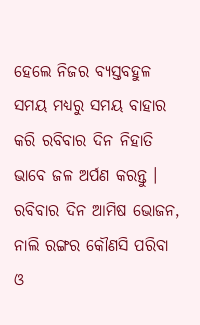ହେଲେ ନିଜର ବ୍ୟସ୍ତବହୁଳ ସମୟ ମଧ୍ୟରୁ ସମୟ ବାହାର କରି ରବିବାର ଦିନ ନିହାତି ଭାବେ ଜଳ ଅର୍ପଣ କରନ୍ତୁ । ରବିବାର ଦିନ ଆମିଷ ଭୋଜନ, ନାଲି ରଙ୍ଗର କୌଣସି ପରିବା ଓ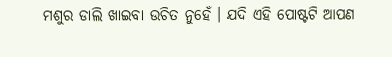ମଶୁର ଡାଲି ଖାଇବା ଉଚିତ ନୁହେଁ । ଯଦି ଏହି ପୋଷ୍ଟଟି ଆପଣ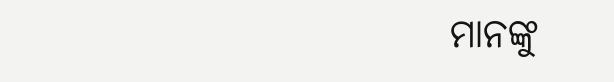ମାନଙ୍କୁ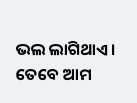ଭଲ ଲାଗିଥାଏ । ତେବେ ଆମ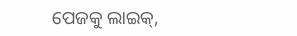ପେଜକୁ ଲାଇକ୍,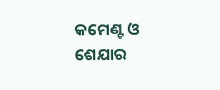କମେଣ୍ଟ ଓ ଶେଯାର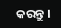କରନ୍ତୁ ।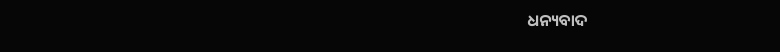ଧନ୍ୟବାଦ